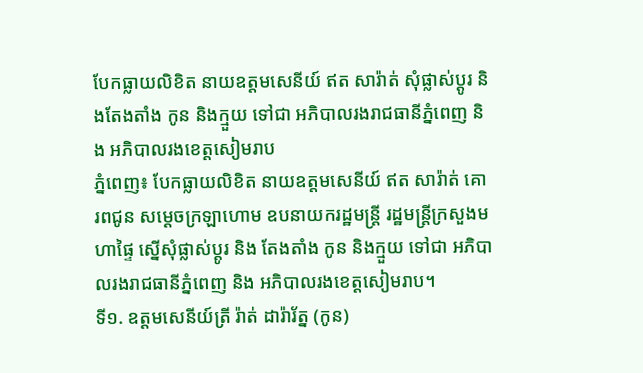បែកធ្លាយលិខិត នាយឧត្តមសេនីយ៍ ឥត សារ៉ាត់ សុំផ្លាស់ប្ដូរ និងតែងតាំង កូន និងក្មួយ ទៅជា អភិបាលរងរាជធានីភ្នំពេញ និង អភិបាលរងខេត្តសៀមរាប
ភ្នំពេញ៖ បែកធ្លាយលិខិត នាយឧត្តមសេនីយ៍ ឥត សារ៉ាត់ គោរពជូន សម្តេចក្រឡាហោម ឧបនាយករដ្ឋមន្ត្រី រដ្ឋមន្ត្រីក្រសួងមហាផ្ទៃ ស្នើសុំផ្លាស់ប្ដូរ និង តែងតាំង កូន និងក្មួយ ទៅជា អភិបាលរងរាជធានីភ្នំពេញ និង អភិបាលរងខេត្តសៀមរាប។
ទី១. ឧត្តមសេនីយ៍ត្រី រ៉ាត់ ដារ៉ារ័ត្ន (កូន)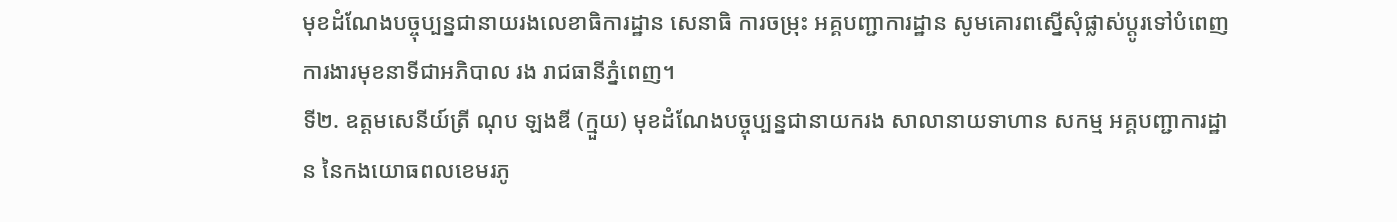មុខដំណែងបច្ចុប្បន្នជានាយរងលេខាធិការដ្ឋាន សេនាធិ ការចម្រុះ អគ្គបញ្ជាការដ្ឋាន សូមគោរពស្នើសុំផ្លាស់ប្ដូរទៅបំពេញការងារមុខនាទីជាអភិបាល រង រាជធានីភ្នំពេញ។
ទី២. ឧត្ដមសេនីយ៍ត្រី ណុប ឡងឌី (ក្មួយ) មុខដំណែងបច្ចុប្បន្នជានាយករង សាលានាយទាហាន សកម្ម អគ្គបញ្ជាការដ្ឋាន នៃកងយោធពលខេមរភូ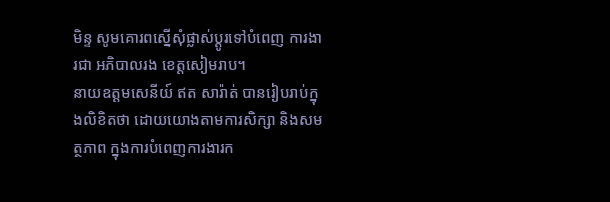មិន្ទ សូមគោរពស្នើសុំផ្លាស់ប្ដូរទៅបំពេញ ការងារជា អភិបាលរង ខេត្តសៀមរាប។
នាយឧត្តមសេនីយ៍ ឥត សារ៉ាត់ បានរៀបរាប់ក្នុងលិខិតថា ដោយយោងតាមការសិក្សា និងសមត្ថភាព ក្នុងការបំពេញការងារក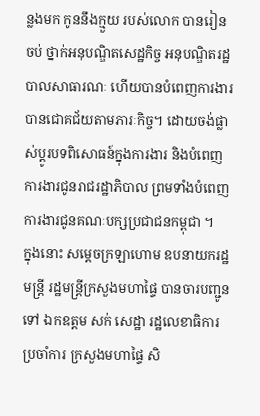ន្លងមក កូននឹងក្មួយ របស់លោក បានរៀនចប់ ថ្នាក់អនុបណ្ឌិតសេដ្ឋកិច្ច អនុបណ្ឌិតរដ្ឋបាលសាធារណៈ ហើយបានបំពេញការងារ បានជោគជ័យតាមភារៈកិច្ច។ ដោយចង់ផ្លាស់ប្ដូរបទពិសោធន៍ក្នុងការងារ និងបំពេញការងារជូនរាជរដ្ឋាភិបាល ព្រមទាំងបំពេញការងារជូនគណៈបក្សប្រជាជនកម្ពុជា ។
ក្នុងនោះ សម្ដេចក្រឡាហោម ឧបនាយករដ្ឋមន្ត្រី រដ្ឋមន្ត្រីក្រសួងមហាផ្ទៃ បានចារបញ្ជូនទៅ ឯកឧត្តម សក់ សេដ្ឋា រដ្ឋលេខាធិការប្រចាំការ ក្រសួងមហាផ្ទៃ សិ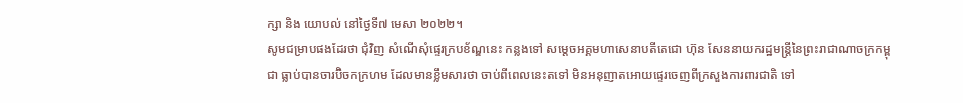ក្សា និង យោបល់ នៅថ្ងៃទី៧ មេសា ២០២២។
សូមជម្រាបផងដែរថា ជុំវិញ សំណើសុំផ្ទេរក្របខ័ណ្ឌនេះ កន្លងទៅ សម្ដេចអគ្គមហាសេនាបតីតេជោ ហ៊ុន សែននាយករដ្ឋមន្ត្រីនៃព្រះរាជាណាចក្រកម្ពុជា ធ្លាប់បានចារប៊ិចកក្រហម ដែលមានខ្លឹមសារថា ចាប់ពីពេលនេះតទៅ មិនអនុញាតអោយផ្ទេរចេញពីក្រសួងការពារជាតិ ទៅ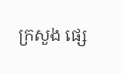ក្រសួង ផ្សេ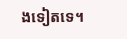ងទៀតទេ។